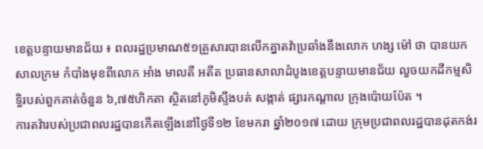ខេត្តបន្ទាយមានជ័យ ៖ ពលរដ្ឋប្រមាណ៥១គ្រួសារបានលើកគ្នាតវ៉ាប្រឆាំងនឹងលោក ហង្ស ម៉ៅ ថា បានយកសាលក្រម កំបាំងមុខពីលោក អាំង មាលតី អតីត ប្រធានសាលាដំបូងខេត្តបន្ទាយមានជ័យ លួចយកដីកម្មសិទ្ធិរបស់ពួកគាត់ចំនួន ៦,៧៥ហិកតា ស្ថិតនៅភូមិស្ទឹងបត់ សង្កាត់ ផ្សារកណ្តាល ក្រុងប៉ោយប៉ែត ។
ការតវ៉ារបស់ប្រជាពលរដ្ឋបានកើតឡើងនៅថ្ងៃទី១២ ខែមករា ឆ្នាំ២០១៧ ដោយ ក្រុមប្រជាពលរដ្ឋបានដុតកង់រ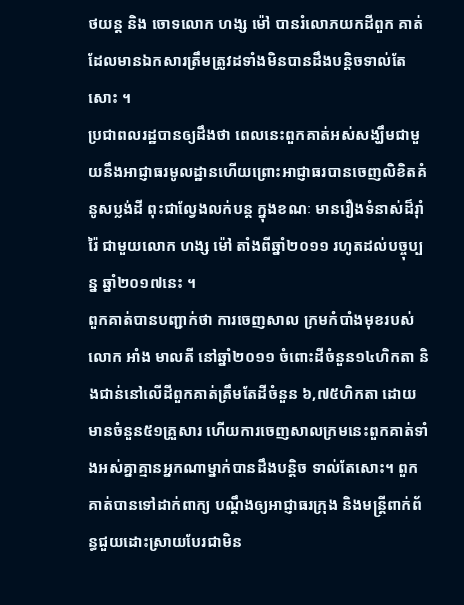ថយន្ត និង ចោទលោក ហង្ស ម៉ៅ បានរំលោភយកដីពួក គាត់ ដែលមានឯកសារត្រឹមត្រូវដទាំងមិនបានដឹងបន្តិចទាល់តែសោះ ។
ប្រជាពលរដ្ឋបានឲ្យដឹងថា ពេលនេះពួកគាត់អស់សង្ឃឹមជាមួយនឹងអាជ្ញាធរមូលដ្ឋានហើយព្រោះអាជ្ញាធរបានចេញលិខិតគំនូសប្លង់ដី ពុះជាល្វែងលក់បន្ត ក្នុងខណៈ មានរឿងទំនាស់ដ៏រុាំរ៉ៃ ជាមួយលោក ហង្ស ម៉ៅ តាំងពីឆ្នាំ២០១១ រហូតដល់បច្ចុប្បន្ន ឆ្នាំ២០១៧នេះ ។
ពួកគាត់បានបញ្ជាក់ថា ការចេញសាល ក្រមកំបាំងមុខរបស់លោក អាំង មាលតី នៅឆ្នាំ២០១១ ចំពោះដីចំនួន១៤ហិកតា និងជាន់នៅលើដីពួកគាត់ត្រឹមតែដីចំនួន ៦,៧៥ហិកតា ដោយមានចំនួន៥១គ្រួសារ ហើយការចេញសាលក្រមនេះពួកគាត់ទាំងអស់គ្នាគ្មានអ្នកណាម្នាក់បានដឹងបន្តិច ទាល់តែសោះ។ ពួកគាត់បានទៅដាក់ពាក្យ បណ្តឹងឲ្យអាជ្ញាធរក្រុង និងមន្ត្រីពាក់ព័ន្ធជួយដោះស្រាយបែរជាមិន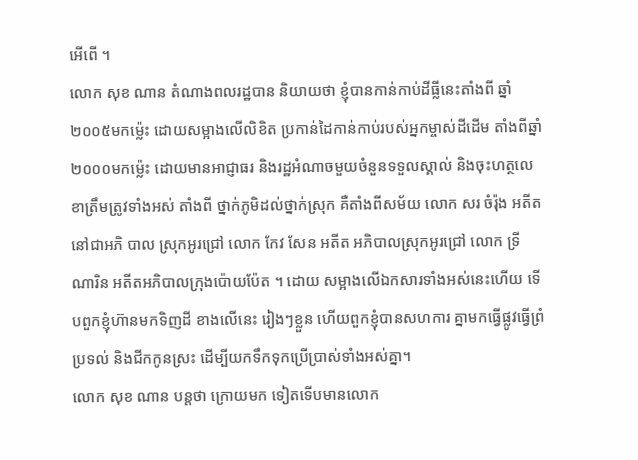អើពើ ។
លោក សុខ ណាន តំណាងពលរដ្ឋបាន និយាយថា ខ្ញុំបានកាន់កាប់ដីធ្លីនេះតាំងពី ឆ្នាំ២០០៥មកម៉្លេះ ដោយសម្អាងលើលិខិត ប្រកាន់ដៃកាន់កាប់របស់អ្នកម្ចាស់ដីដើម តាំងពីឆ្នាំ២០០០មកម៉្លេះ ដោយមានអាជ្ញាធរ និងរដ្ឋអំណាចមួយចំនួនទទួលស្គាល់ និងចុះហត្ថលេខាត្រឹមត្រូវទាំងអស់ តាំងពី ថ្នាក់ភូមិដល់ថ្នាក់ស្រុក គឺតាំងពីសម័យ លោក សរ ចំរ៉ុង អតីតនៅជាអភិ បាល ស្រុកអូរជ្រៅ លោក កែវ សែន អតីត អភិបាលស្រុកអូរជ្រៅ លោក ទ្រី ណារិន អតីតអភិបាលក្រុងប៉ោយប៉ែត ។ ដោយ សម្អាងលើឯកសារទាំងអស់នេះហើយ ទើបពួកខ្ញុំហ៊ានមកទិញដី ខាងលើនេះ រៀងៗខ្លួន ហើយពួកខ្ញុំបានសហការ គ្នាមកធ្វើផ្លូវធ្វើព្រំប្រទល់ និងជីកកូនស្រះ ដើម្បីយកទឹកទុកប្រើប្រាស់ទាំងអស់គ្នា។
លោក សុខ ណាន បន្តថា ក្រោយមក ទៀតទើបមានលោក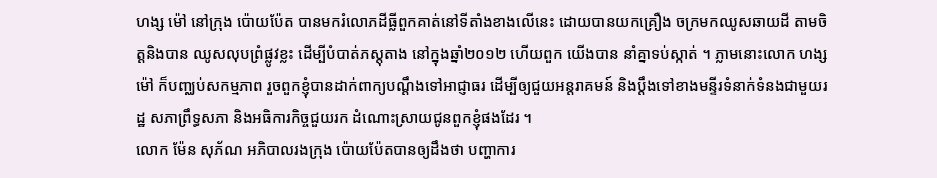ហង្ស ម៉ៅ នៅក្រុង ប៉ោយប៉ែត បានមករំលោភដីធ្លីពួកគាត់នៅទីតាំងខាងលើនេះ ដោយបានយកគ្រឿង ចក្រមកឈូសឆាយដី តាមចិត្តនិងបាន ឈូសលុបព្រំផ្លូវខ្លះ ដើម្បីបំបាត់ភស្តុតាង នៅក្នុងឆ្នាំ២០១២ ហើយពួក យើងបាន នាំគ្នាទប់ស្កាត់ ។ ភ្លាមនោះលោក ហង្ស ម៉ៅ ក៏បញ្ឈប់សកម្មភាព រួចពួកខ្ញុំបានដាក់ពាក្យបណ្តឹងទៅអាជ្ញាធរ ដើម្បីឲ្យជួយអន្តរាគមន៍ និងប្តឹងទៅខាងមន្ទីរទំនាក់ទំនងជាមួយរដ្ឋ សភាព្រឹទ្ធសភា និងអធិការកិច្ចជួយរក ដំណោះស្រាយជូនពួកខ្ញុំផងដែរ ។
លោក ម៉ែន សុភ័ណ អភិបាលរងក្រុង ប៉ោយប៉ែតបានឲ្យដឹងថា បញ្ហាការ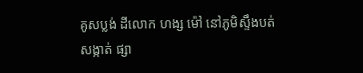គូសប្លង់ ដីលោក ហង្ស ម៉ៅ នៅភូមិស្ទឹងបត់ សង្កាត់ ផ្សា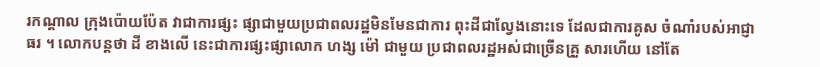រកណ្តាល ក្រុងប៉ោយប៉ែត វាជាការផ្សះ ផ្សាជាមួយប្រជាពលរដ្ឋមិនមែនជាការ ពុះដីជាល្វែងនោះទេ ដែលជាការគូស ចំណាំរបស់អាជ្ញាធរ ។ លោកបន្តថា ដី ខាងលើ នេះជាការផ្សះផ្សាលោក ហង្ស ម៉ៅ ជាមួយ ប្រជាពលរដ្ឋអស់ជាច្រើនគ្រួ សារហើយ នៅតែ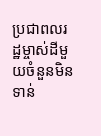ប្រជាពលរដ្ឋម្ចាស់ដីមួយចំនួនមិនទាន់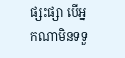ផ្សះផ្សា បើអ្នកណាមិនទទួ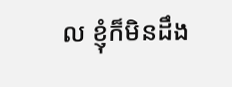ល ខ្ញុំក៏មិនដឹង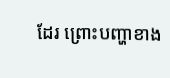ដែរ ព្រោះបញ្ហាខាង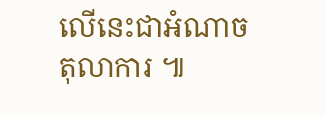លើនេះជាអំណាចតុលាការ ៕